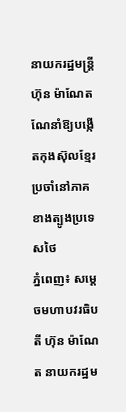នាយករដ្ឋមន្ត្រី ហ៊ុន ម៉ាណែត ណែនាំឱ្យបង្កើតកុងស៊ុលខ្មែរ ប្រចាំនៅភាគខាងត្បូងប្រទេសថៃ
ភ្នំពេញ៖ សម្ដេចមហាបវរធិបតី ហ៊ុន ម៉ាណែត នាយករដ្ឋម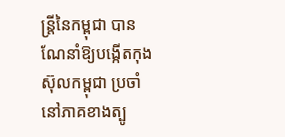ន្រ្តីនៃកម្ពុជា បានណែនាំឱ្យបង្កើតកុងស៊ុលកម្ពុជា ប្រចាំនៅភាគខាងត្បូ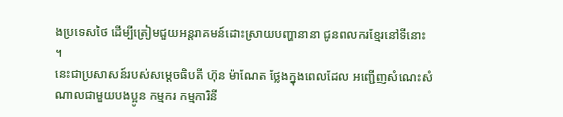ងប្រទេសថៃ ដើម្បីត្រៀមជួយអន្តរាគមន៍ដោះស្រាយបញ្ហានានា ជូនពលករខ្មែរនៅទីនោះ ។
នេះជាប្រសាសន៍របស់សម្ដេចធិបតី ហ៊ុន ម៉ាណែត ថ្លែងក្នុងពេលដែល អញ្ជើញសំណេះសំណាលជាមួយបងប្អូន កម្មករ កម្មការិនី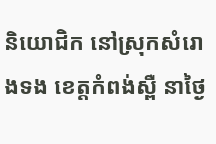និយោជិក នៅស្រុកសំរោងទង ខេត្តកំពង់ស្ពឺ នាថ្ងៃ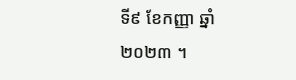ទី៩ ខែកញ្ញា ឆ្នាំ២០២៣ ។